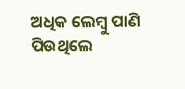ଅଧିକ ଲେମ୍ବୁ ପାଣି ପିଉଥିଲେ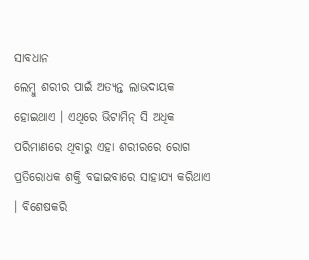ସାବଧାନ
ଲେମ୍ବୁ ଶରୀର ପାଇଁ ଅତ୍ୟନ୍ତ ଲାଭଦାୟକ ହୋଇଥାଏ । ଏଥିରେ ଭିଟାମିନ୍ ସି ଅଧିକ ପରିମାଣରେ ଥିବାରୁ ଏହା ଶରୀରରେ ରୋଗ ପ୍ରତିରୋଧକ ଶକ୍ତି ବଢାଇବାରେ ସାହାଯ୍ୟ କରିଥାଏ । ବିଶେଷକରି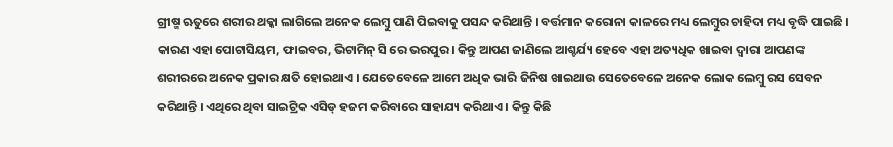ଗ୍ରୀଷ୍ମ ଋତୁରେ ଶରୀର ଥକ୍କା ଲାଗିଲେ ଅନେକ ଲେମ୍ବୁ ପାଣି ପିଇବାକୁ ପସନ୍ଦ କରିଥାନ୍ତି । ବର୍ତ୍ତମାନ କରୋନା କାଳରେ ମଧ୍ୟ ଲେମ୍ବୁର ଚାହିଦା ମଧ୍ୟ ବୃଦ୍ଧି ପାଇଛି । କାରଣ ଏହା ପୋଟାସିୟମ, ଫାଇବର, ଭିଟାମିନ୍ ସି ରେ ଭରପୁର । କିନ୍ତୁ ଆପଣ ଜାଣିଲେ ଆଶ୍ଚର୍ଯ୍ୟ ହେବେ ଏହା ଅତ୍ୟଧିକ ଖାଇବା ଦ୍ୱାରା ଆପଣଙ୍କ ଶରୀରରେ ଅନେକ ପ୍ରକାର କ୍ଷତି ହୋଇଥାଏ । ଯେତେବେଳେ ଆମେ ଅଧିକ ଭାରି ଜିନିଷ ଖାଇଥାଉ ସେତେବେଳେ ଅନେକ ଲୋକ ଲେମ୍ବୁ ରସ ସେବନ କରିଥାନ୍ତି । ଏଥିରେ ଥିବା ସାଇଟ୍ରିକ ଏସିଡ୍ ହଜମ କରିବାରେ ସାହାଯ୍ୟ କରିଥାଏ । କିନ୍ତୁ କିଛି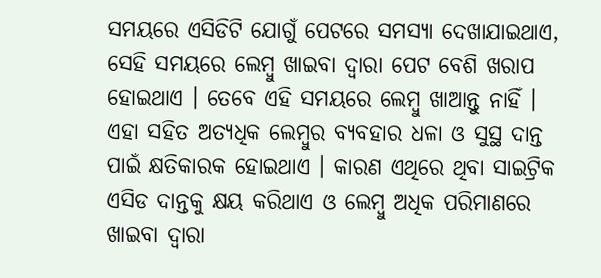ସମୟରେ ଏସିଡିଟି ଯୋଗୁଁ ପେଟରେ ସମସ୍ୟା ଦେଖାଯାଇଥାଏ, ସେହି ସମୟରେ ଲେମ୍ବୁ ଖାଇବା ଦ୍ୱାରା ପେଟ ବେଶି ଖରାପ ହୋଇଥାଏ । ତେବେ ଏହି ସମୟରେ ଲେମ୍ବୁ ଖାଆନ୍ତୁ ନାହିଁ । ଏହା ସହିତ ଅତ୍ୟଧିକ ଲେମ୍ବୁର ବ୍ୟବହାର ଧଳା ଓ ସୁସ୍ଥ ଦାନ୍ତ ପାଇଁ କ୍ଷତିକାରକ ହୋଇଥାଏ । କାରଣ ଏଥିରେ ଥିବା ସାଇଟ୍ରିକ ଏସିଡ ଦାନ୍ତକୁ କ୍ଷୟ କରିଥାଏ ଓ ଲେମ୍ବୁ ଅଧିକ ପରିମାଣରେ ଖାଇବା ଦ୍ୱାରା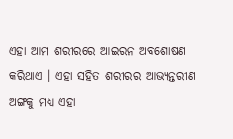ଏହା ଆମ ଶରୀରରେ ଆଇରନ ଅବଶୋଷଣ କରିଥାଏ । ଏହା ସହିତ ଶରୀରର ଆଭ୍ୟନ୍ତରୀଣ ଅଙ୍ଗକୁ ମଧ୍ୟ ଏହା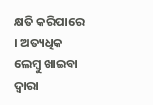କ୍ଷତି କରିପାରେ । ଅତ୍ୟଧିକ ଲେମ୍ବୁ ଖାଇବା ଦ୍ୱାରା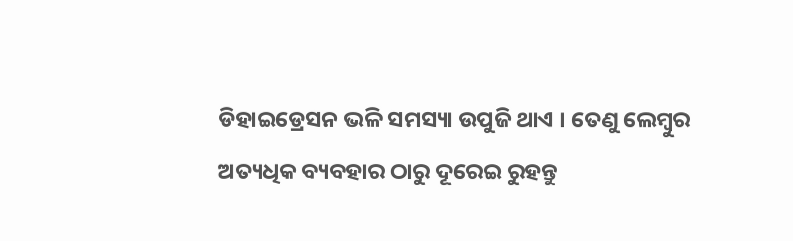ଡିହାଇଡ୍ରେସନ ଭଳି ସମସ୍ୟା ଉପୁଜି ଥାଏ । ତେଣୁ ଲେମ୍ବୁର ଅତ୍ୟଧିକ ବ୍ୟବହାର ଠାରୁ ଦୂରେଇ ରୁହନ୍ତୁ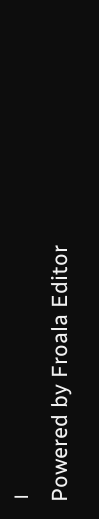।
Powered by Froala Editor